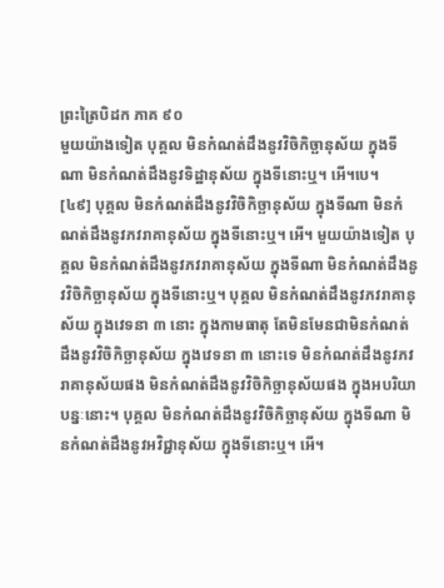ព្រះត្រៃបិដក ភាគ ៩០
មួយយ៉ាងទៀត បុគ្គល មិនកំណត់ដឹងនូវវិចិកិច្ឆានុស័យ ក្នុងទីណា មិនកំណត់ដឹងនូវទិដ្ឋានុស័យ ក្នុងទីនោះឬ។ អើ។បេ។
[៤៩] បុគ្គល មិនកំណត់ដឹងនូវវិចិកិច្ឆានុស័យ ក្នុងទីណា មិនកំណត់ដឹងនូវភវរាគានុស័យ ក្នុងទីនោះឬ។ អើ។ មួយយ៉ាងទៀត បុគ្គល មិនកំណត់ដឹងនូវភវរាគានុស័យ ក្នុងទីណា មិនកំណត់ដឹងនូវវិចិកិច្ឆានុស័យ ក្នុងទីនោះឬ។ បុគ្គល មិនកំណត់ដឹងនូវភវរាគានុស័យ ក្នុងវេទនា ៣ នោះ ក្នុងកាមធាតុ តែមិនមែនជាមិនកំណត់ដឹងនូវវិចិកិច្ឆានុស័យ ក្នុងវេទនា ៣ នោះទេ មិនកំណត់ដឹងនូវភវរាគានុស័យផង មិនកំណត់ដឹងនូវវិចិកិច្ឆានុស័យផង ក្នុងអបរិយាបន្នៈនោះ។ បុគ្គល មិនកំណត់ដឹងនូវវិចិកិច្ឆានុស័យ ក្នុងទីណា មិនកំណត់ដឹងនូវអវិជ្ជានុស័យ ក្នុងទីនោះឬ។ អើ។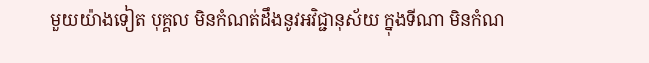មួយយ៉ាងទៀត បុគ្គល មិនកំណត់ដឹងនូវអវិជ្ជានុស័យ ក្នុងទីណា មិនកំណ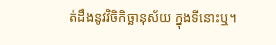ត់ដឹងនូវវិចិកិច្ឆានុស័យ ក្នុងទីនោះឬ។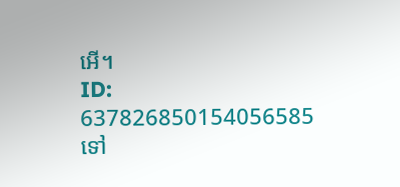អើ។
ID: 637826850154056585
ទៅ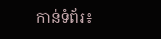កាន់ទំព័រ៖